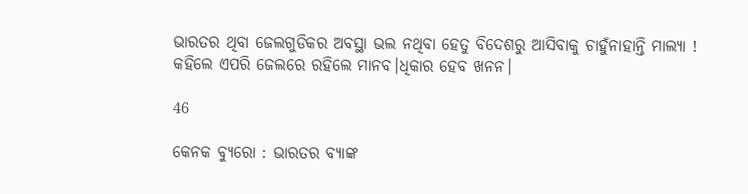ଭାରତର ଥିବା ଜେଲଗୁଡିକର ଅବସ୍ଥା ଭଲ ନଥିବା ହେତୁ ବିଦେଶରୁ ଆସିବାକୁ ଚାହୁଁନାହାନ୍ତି ମାଲ୍ୟା ! କହିଲେ ଏପରି ଜେଲରେ ରହିଲେ ମାନବ।ଧିକାର ହେବ ଖନନ।

46

କେନକ ବ୍ୟୁରୋ : ଭାରତର ବ୍ୟାଙ୍କ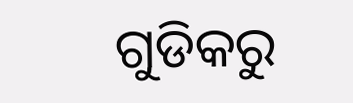ଗୁଡିକରୁ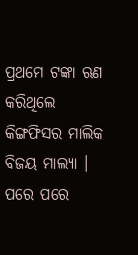ପ୍ରଥମେ ଟଙ୍କା ଋଣ କରିଥିଲେ କିଙ୍ଗଫିସର ମାଲିକ ବିଜୟ ମାଲ୍ୟା । ପରେ ପରେ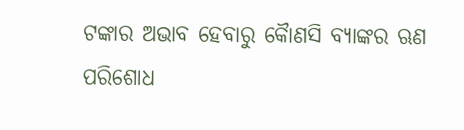ଟଙ୍କାର ଅଭାବ ହେବାରୁ କୈାଣସି ବ୍ୟାଙ୍କର ଋଣ ପରିଶୋଧ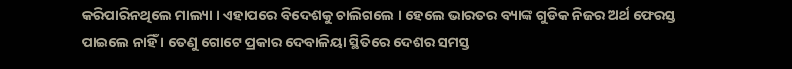କରିପାରିନଥିଲେ ମାଲ୍ୟା । ଏହାପରେ ବିଦେଶକୁ ଚାଲିଗଲେ । ହେଲେ ଭାରତର ବ୍ୟାଙ୍କ ଗୁଡିକ ନିଜର ଅର୍ଥ ଫେରସ୍ତ ପାଇଲେ ନାହିଁ । ତେଣୁ ଗୋଟେ ପ୍ରକାର ଦେବାଳିୟା ସ୍ଥିତିରେ ଦେଶର ସମସ୍ତ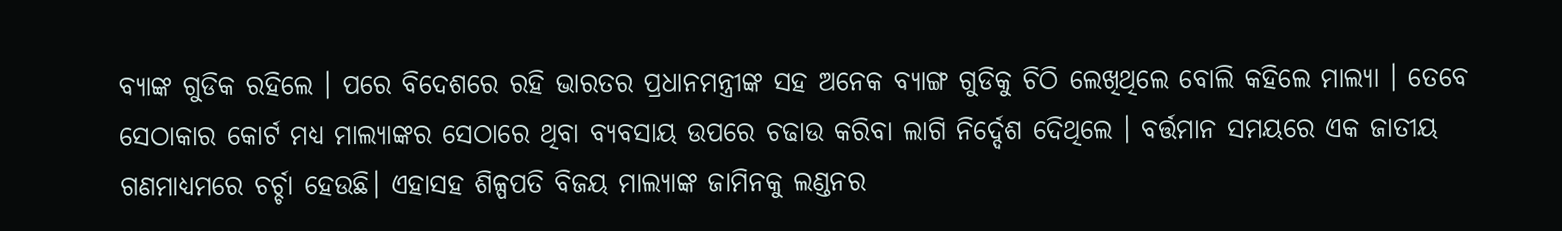ବ୍ୟାଙ୍କ ଗୁଡିକ ରହିଲେ । ପରେ ବିଦେଶରେ ରହି ଭାରତର ପ୍ରଧାନମନ୍ତ୍ରୀଙ୍କ ସହ ଅନେକ ବ୍ୟାଙ୍ଗ ଗୁଡିକୁ ଚିଠି ଲେଖିଥିଲେ ବୋଲି କହିଲେ ମାଲ୍ୟା । ତେବେ ସେଠାକାର କୋର୍ଟ ମଧ୍ୟ ମାଲ୍ୟାଙ୍କର ସେଠାରେ ଥିବା ବ୍ୟବସାୟ ଉପରେ ଚଢାଉ କରିବା ଲାଗି ନିର୍ଦ୍ଦେଶ ଦେିଥିଲେ । ବର୍ତ୍ତମାନ ସମୟରେ ଏକ ଜାତୀୟ ଗଣମାଧ୍ୟମରେ ଚର୍ଚ୍ଚା ହେଉଛି। ଏହାସହ ଶିଳ୍ପପତି ବିଜୟ ମାଲ୍ୟାଙ୍କ ଜାମିନକୁ ଲଣ୍ଡନର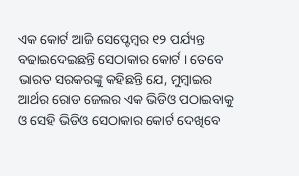ଏକ କୋର୍ଟ ଆଜି ସେପ୍ଟେମ୍ବର ୧୨ ପର୍ଯ୍ୟନ୍ତ ବଢାଇଦେଇଛନ୍ତି ସେଠାକାର କୋର୍ଟ । ତେବେ ଭାରତ ସରକରଙ୍କୁ କହିଛନ୍ତି ଯେ, ମୁମ୍ବାଇର ଆର୍ଥର ରୋଡ ଜେଲର ଏକ ଭିଡିଓ ପଠାଇବାକୁ ଓ ସେହି ଭିଡିଓ ସେଠାକାର କୋର୍ଟ ଦେଖିବେ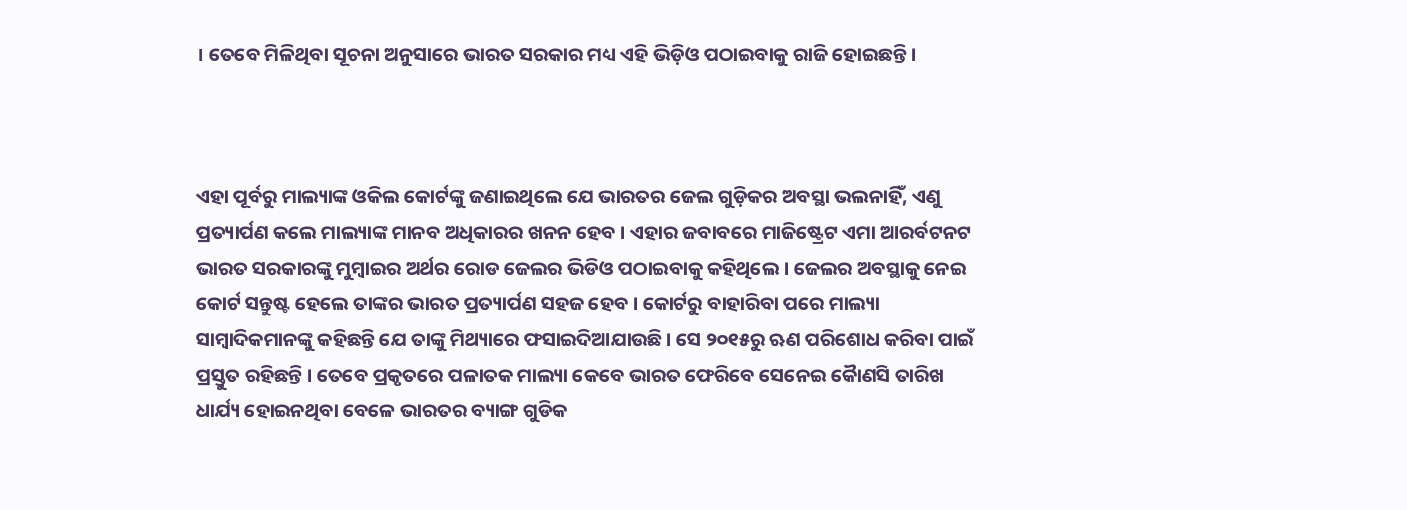। ତେବେ ମିଳିଥିବା ସୂଚନା ଅନୁସାରେ ଭାରତ ସରକାର ମଧ୍ୟ ଏହି ଭିଡ଼ିଓ ପଠାଇବାକୁ ରାଜି ହୋଇଛନ୍ତି ।



ଏହା ପୂର୍ବରୁ ମାଲ୍ୟାଙ୍କ ଓକିଲ କୋର୍ଟଙ୍କୁ ଜଣାଇଥିଲେ ଯେ ଭାରତର ଜେଲ ଗୁଡ଼ିକର ଅବସ୍ଥା ଭଲନାହିଁ, ଏଣୁ ପ୍ରତ୍ୟାର୍ପଣ କଲେ ମାଲ୍ୟାଙ୍କ ମାନବ ଅଧିକାରର ଖନନ ହେବ । ଏହାର ଜବାବରେ ମାଜିଷ୍ଟ୍ରେଟ ଏମା ଆରର୍ବଟନଟ ଭାରତ ସରକାରଙ୍କୁ ମୁମ୍ବାଇର ଅର୍ଥର ରୋଡ ଜେଲର ଭିଡିଓ ପଠାଇବାକୁ କହିଥିଲେ । ଜେଲର ଅବସ୍ଥାକୁ ନେଇ କୋର୍ଟ ସନ୍ତୁଷ୍ଟ ହେଲେ ତାଙ୍କର ଭାରତ ପ୍ରତ୍ୟାର୍ପଣ ସହଜ ହେବ । କୋର୍ଟରୁ ବାହାରିବା ପରେ ମାଲ୍ୟା ସାମ୍ବାଦିକମାନଙ୍କୁ କହିଛନ୍ତି ଯେ ତାଙ୍କୁ ମିଥ୍ୟାରେ ଫସାଇଦିଆଯାଉଛି । ସେ ୨୦୧୫ରୁ ଋଣ ପରିଶୋଧ କରିବା ପାଇଁ ପ୍ରସ୍ତୁତ ରହିଛନ୍ତି । ତେବେ ପ୍ରକୃତରେ ପଳାତକ ମାଲ୍ୟା କେବେ ଭାରତ ଫେରିବେ ସେନେଇ କୈାଣସି ତାରିଖ ଧାର୍ଯ୍ୟ ହୋଇନଥିବା ବେଳେ ଭାରତର ବ୍ୟାଙ୍ଗ ଗୁଡିକ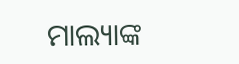ମାଲ୍ୟାଙ୍କ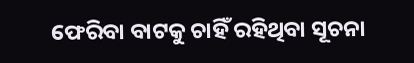ଫେରିବା ବାଟକୁ ଚାହିଁ ରହିଥିବା ସୂଚନା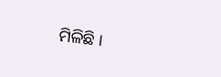ମିଳିଛି ।